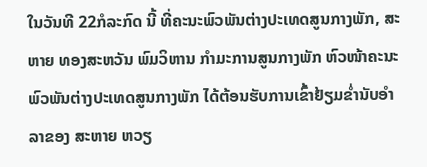ໃນວັນທີ 22ກໍລະກົດ ນີ້ ທີ່ຄະນະພົວພັນຕ່າງປະເທດສູນກາງພັກ, ສະຫາຍ ທອງສະຫວັນ ພົມວິຫານ ກໍາມະການສູນກາງພັກ ຫົວໜ້າຄະນະພົວພັນຕ່າງປະເທດສູນກາງພັກ ໄດ້ຕ້ອນຮັບການເຂົ້າຢ້ຽມຂໍ່ານັບອໍາລາຂອງ ສະຫາຍ ຫວຽ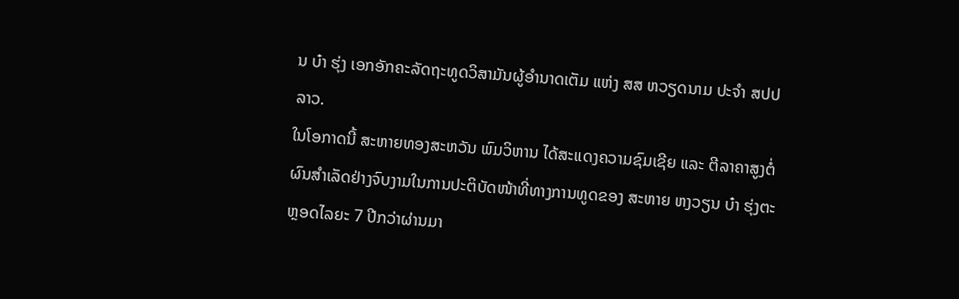ນ ບ໋າ ຮຸ່ງ ເອກອັກຄະລັດຖະທູດວິສາມັນຜູ້ອໍານາດເຕັມ ແຫ່ງ ສສ ຫວຽດນາມ ປະຈໍາ ສປປ ລາວ.
ໃນໂອກາດນີ້ ສະຫາຍທອງສະຫວັນ ພົມວິຫານ ໄດ້ສະແດງຄວາມຊົມເຊີຍ ແລະ ຕີລາຄາສູງຕໍ່ຜົນສຳເລັດຢ່າງຈົບງາມໃນການປະຕິບັດໜ້າທີ່ທາງການທູດຂອງ ສະຫາຍ ຫງວຽນ ບ໋າ ຮຸ່ງຕະຫຼອດໄລຍະ 7 ປີກວ່າຜ່ານມາ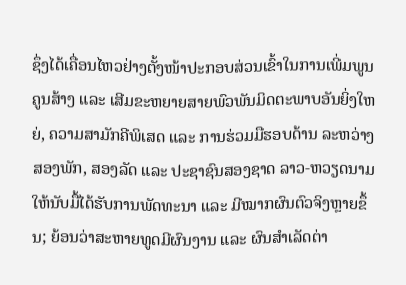ຊຶ່ງໄດ້ເຄື່ອນໄຫວຢ່າງຕັ້ງໜ້າປະກອບສ່ວນເຂົ້າໃນການເພີ່ມພູນຄູນສ້າງ ແລະ ເສີມຂະຫຍາຍສາຍພົວພັນມິດຕະພາບອັນຍິ່ງໃຫຍ່, ຄວາມສາມັກຄີພິເສດ ແລະ ການຮ່ວມມືຮອບດ້ານ ລະຫວ່າງ ສອງພັກ, ສອງລັດ ແລະ ປະຊາຊົນສອງຊາດ ລາວ-ຫວຽດນາມ ໃຫ້ນັບມື້ໄດ້ຮັບການພັດທະນາ ແລະ ມີໝາກຜົນຕົວຈິງຫຼາຍຂຶ້ນ; ຍ້ອນວ່າສະຫາຍທູດມີຜົນງານ ແລະ ຜົນສໍາເລັດຕ່າ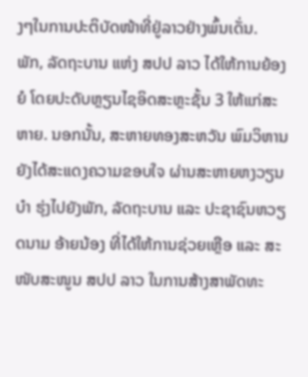ງໆໃນການປະຕິບັດໜ້າທີ່ຢູ່ລາວຢ່າງພົ້ນເດັ່ນ.
ພັກ, ລັດຖະບານ ແຫ່ງ ສປປ ລາວ ໄດ້ໃຫ້ການຍ້ອງຍໍ ໂດຍປະດັບຫຼຽນໄຊອິດສະຫຼະຊັ້ນ 3 ໃຫ້ແກ່ສະຫາຍ. ນອກນັ້ນ, ສະຫາຍທອງສະຫວັນ ພົມວິຫານ ຍັງໄດ້ສະແດງຄວາມຂອບໃຈ ຜ່ານສະຫາຍຫງວຽນ ບ໋າ ຮຸ່ງໄປຍັງພັກ, ລັດຖະບານ ແລະ ປະຊາຊົນຫວຽດນາມ ອ້າຍນ້ອງ ທີ່ໄດ້ໃຫ້ການຊ່ວຍເຫຼືອ ແລະ ສະໜັບສະໜູນ ສປປ ລາວ ໃນການສ້າງສາພັດທະ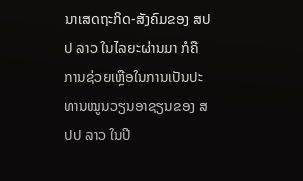ນາເສດຖະກິດ-ສັງຄົມຂອງ ສປປ ລາວ ໃນໄລຍະຜ່ານມາ ກໍຄື ການຊ່ວຍເຫຼືອໃນການເປັນປະທານໝູນວຽນອາຊຽນຂອງ ສປປ ລາວ ໃນປີ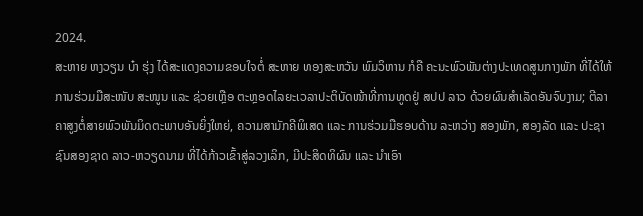2024.
ສະຫາຍ ຫງວຽນ ບ໋າ ຮຸ່ງ ໄດ້ສະແດງຄວາມຂອບໃຈຕໍ່ ສະຫາຍ ທອງສະຫວັນ ພົມວິຫານ ກໍຄື ຄະນະພົວພັນຕ່າງປະເທດສູນກາງພັກ ທີ່ໄດ້ໃຫ້ການຮ່ວມມືສະໜັບ ສະໜູນ ແລະ ຊ່ວຍເຫຼືອ ຕະຫຼອດໄລຍະເວລາປະຕິບັດໜ້າທີ່ການທູດຢູ່ ສປປ ລາວ ດ້ວຍຜົນສໍາເລັດອັນຈົບງາມ; ຕີລາຄາສູງຕໍ່ສາຍພົວພັນມິດຕະພາບອັນຍິ່ງໃຫຍ່, ຄວາມສາມັກຄີພິເສດ ແລະ ການຮ່ວມມືຮອບດ້ານ ລະຫວ່າງ ສອງພັກ, ສອງລັດ ແລະ ປະຊາຊົນສອງຊາດ ລາວ-ຫວຽດນາມ ທີ່ໄດ້ກ້າວເຂົ້າສູ່ລວງເລິກ, ມີປະສິດທິຜົນ ແລະ ນໍາເອົາ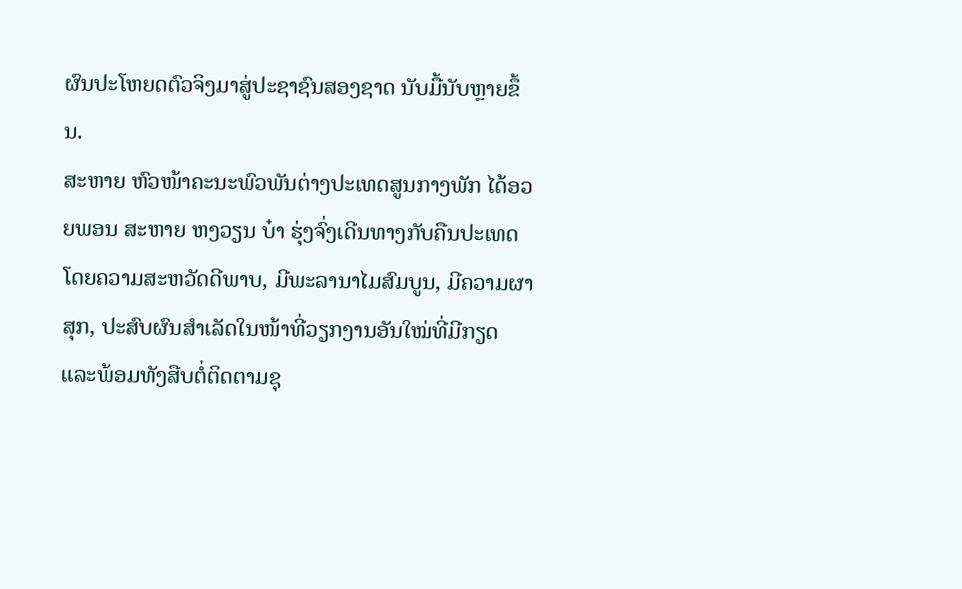ຜົນປະໂຫຍດຕົວຈິງມາສູ່ປະຊາຊົນສອງຊາດ ນັບມື້ນັບຫຼາຍຂຶ້ນ.
ສະຫາຍ ຫົວໜ້າຄະນະພົວພັນຕ່າງປະເທດສູນກາງພັກ ໄດ້ອວຍພອນ ສະຫາຍ ຫງວຽນ ບ໋າ ຮຸ່ງຈົ່ງເດີນທາງກັບຄືນປະເທດ ໂດຍຄວາມສະຫວັດດີພາບ, ມີພະລານາໄມສົມບູນ, ມີຄວາມຜາສຸກ, ປະສົບຜົນສໍາເລັດໃນໜ້າທີ່ວຽກງານອັນໃໝ່ທີ່ມີກຽດ ແລະພ້ອມທັງສືບຕໍ່ຕິດຕາມຊຸ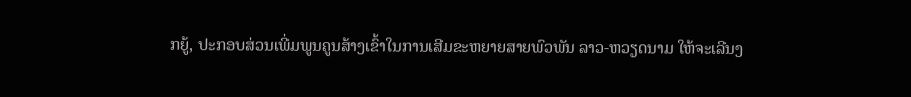ກຍູ້, ປະກອບສ່ວນເພີ່ມພູນຄູນສ້າງເຂົ້າໃນການເສີມຂະຫຍາຍສາຍພົວພັນ ລາວ-ຫວຽດນາມ ໃຫ້ຈະເລີນງ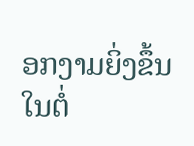ອກງາມຍິ່ງຂຶ້ນໃນຕໍ່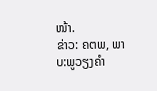ໜ້າ.
ຂ່າວ: ຄຕພ, ພາບ:ພູວຽງຄຳ